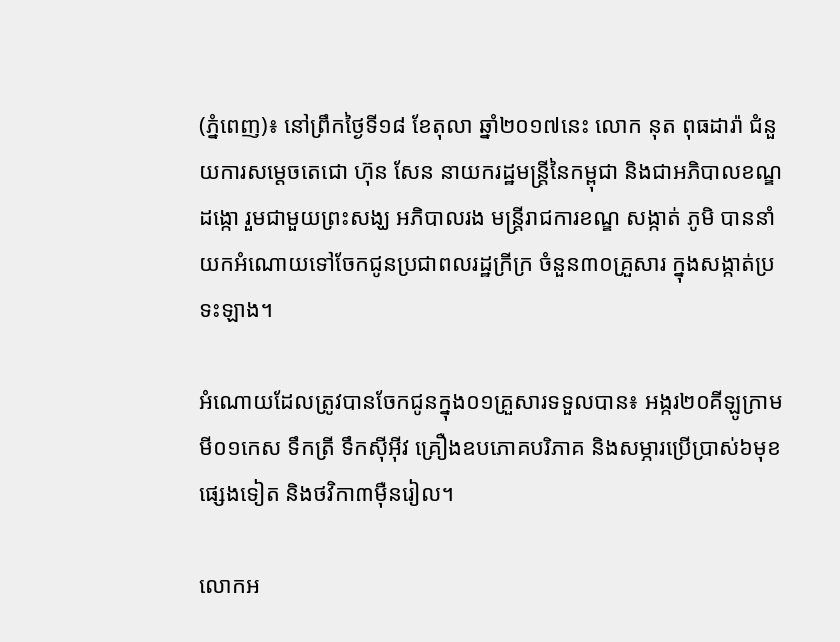(ភ្នំពេញ)៖ នៅព្រឹកថ្ងៃទី១៨ ខែតុលា ឆ្នាំ២០១៧នេះ លោក នុត ពុធដារ៉ា ជំនួយការសម្តេចតេជោ ហ៊ុន សែន នាយករដ្ឋមន្រ្តីនៃកម្ពុជា និងជាអភិបាលខណ្ឌដង្កោ រួមជាមួយព្រះសង្ឃ អភិបាលរង មន្ត្រីរាជការខណ្ឌ សង្កាត់ ភូមិ បាននាំយកអំណោយទៅចែកជូនប្រជាពលរដ្ឋក្រីក្រ ចំនួន៣០គ្រួសារ ក្នុងសង្កាត់ប្រទះឡាង។

អំណោយដែលត្រូវបានចែកជូនក្នុង០១គ្រួសារទទួលបាន៖ អង្ករ២០គីឡូក្រាម មី០១កេស ទឹកត្រី ទឹកស៊ីអ៊ីវ គ្រឿងឧបភោគបរិភាគ និងសម្ភារប្រើប្រាស់៦មុខផ្សេងទៀត និងថវិកា៣ម៉ឺនរៀល។

លោកអ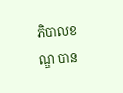ភិបាលខណ្ឌ បាន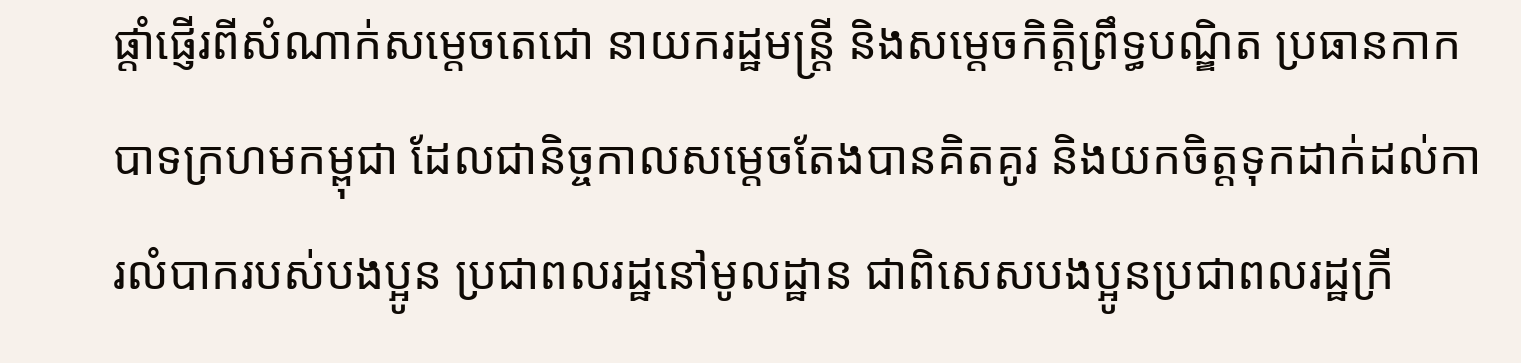ផ្តាំផ្ញើរពីសំណាក់សម្តេចតេជោ នាយករដ្ឋមន្ត្រី និងសម្តេចកិត្តិព្រឹទ្ធបណ្ឌិត ប្រធានកាកបាទក្រហមកម្ពុជា ដែលជានិច្ចកាលសម្តេចតែងបានគិតគូរ និងយកចិត្តទុកដាក់ដល់ការលំបាករបស់បងប្អូន ប្រជាពលរដ្ឋនៅមូលដ្ឋាន ជាពិសេសបងប្អូនប្រជាពលរដ្ឋក្រី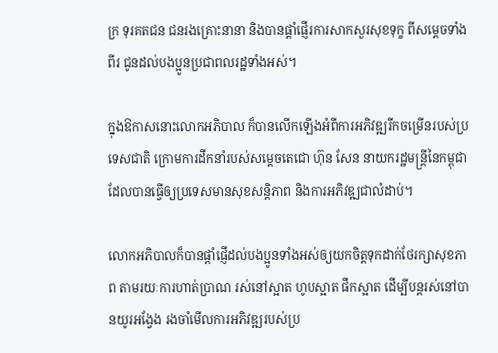ក្រ ទុរគតជន ជនរងគ្រោះនានា និងបានផ្តាំផ្ញើរការសាកសួរសុខទុក្ខ ពីសម្តេចទាំងពីរ ជូនដល់បងប្អូនប្រជាពលរដ្ឋទាំងអស់។

ក្នុងឱកាសនោះលោកអភិបាល ក៏បានលើកឡើងអំពីការអភិវឌ្ឍរីកចម្រើនរបស់ប្រទេសជាតិ ក្រោមការដឹកនាំរបស់សម្តេចតេជោ ហ៊ុន សែន នាយករដ្ឋមន្ត្រីនៃកម្ពុជា ដែលបានធ្វើឲ្យប្រទេសមានសុខសន្តិភាព និងការអភិវឌ្ឍជាលំដាប់។

លោកអភិបាលក៏បានផ្តាំផ្ញើដល់បងប្អូនទាំងអស់ឲ្យយកចិត្តទុកដាក់ថែរក្សាសុខភាព តាមរយៈការហាត់ប្រាណ រស់នៅស្អាត ហូបស្អាត ផឹកស្អាត ដើម្បីបន្តរស់នៅបានយូរអង្វែង រងចាំមើលការអភិវឌ្ឍរបស់ប្រ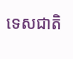ទេសជាតិ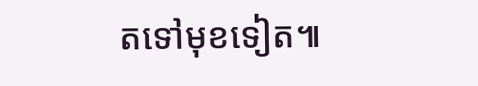តទៅមុខទៀត៕